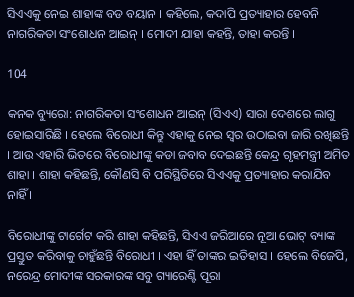ସିଏଏକୁ ନେଇ ଶାହାଙ୍କ ବଡ ବୟାନ । କହିଲେ, କଦାପି ପ୍ରତ୍ୟାହାର ହେବନି ନାଗରିକତା ସଂଶୋଧନ ଆଇନ୍ । ମୋଦୀ ଯାହା କହନ୍ତି, ତାହା କରନ୍ତି ।

104

କନକ ବ୍ୟୁରୋ: ନାଗରିକତା ସଂଶୋଧନ ଆଇନ୍ (ସିଏଏ) ସାରା ଦେଶରେ ଲାଗୁ ହୋଇସାରିଛି । ହେଲେ ବିରୋଧୀ କିନ୍ତୁ ଏହାକୁ ନେଇ ସ୍ୱର ଉଠାଇବା ଜାରି ରଖିଛନ୍ତି । ଆଉ ଏହାରି ଭିତରେ ବିରୋଧୀଙ୍କୁ କଡା ଜବାବ ଦେଇଛନ୍ତି କେନ୍ଦ୍ର ଗୃହମନ୍ତ୍ରୀ ଅମିତ ଶାହା । ଶାହା କହିଛନ୍ତି, କୌଣସି ବି ପରିସ୍ଥିତିରେ ସିଏଏକୁ ପ୍ରତ୍ୟାହାର କରାଯିବ ନାହିଁ ।

ବିରୋଧୀଙ୍କୁ ଟାର୍ଗେଟ କରି ଶାହା କହିଛନ୍ତି, ସିଏଏ ଜରିଆରେ ନୂଆ ଭୋଟ୍ ବ୍ୟାଙ୍କ ପ୍ରସ୍ତୁତ କରିବାକୁ ଚାହୁଁଛନ୍ତି ବିରୋଧୀ । ଏହା ହିଁ ତାଙ୍କର ଇତିହାସ । ହେଲେ ବିଜେପି, ନରେନ୍ଦ୍ର ମୋଦୀଙ୍କ ସରକାରଙ୍କ ସବୁ ଗ୍ୟାରେଣ୍ଟି ପୂରା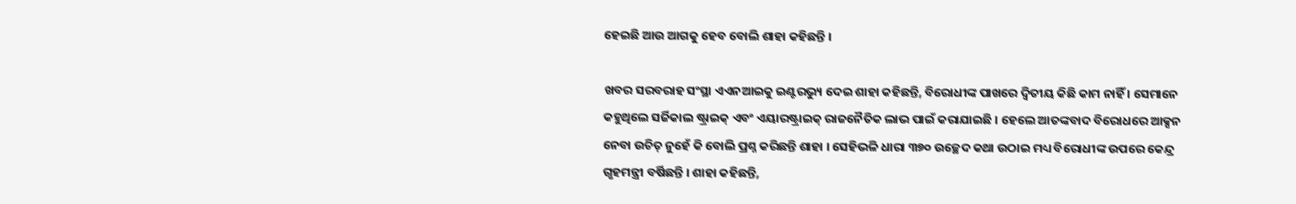ହେଇଛି ଆଉ ଆଗକୁ ହେବ ବୋଲି ଶାହା କହିଛନ୍ତି ।

ଖବର ସରବରାହ ସଂସ୍ଥା ଏଏନଆଇକୁ ଇଣ୍ଟରଭ୍ୟୁ ଦେଇ ଶାହା କହିଛନ୍ତି, ବିରୋଧୀଙ୍କ ପାଖରେ ଦ୍ୱିତୀୟ କିଛି କାମ ନାହିଁ । ସେମାନେ କହୁଥିଲେ ସର୍ଜିକାଲ ଷ୍ଟ୍ରାଇକ୍ ଏବଂ ଏୟାରଷ୍ଟ୍ରାଇକ୍ ରାଜନୈତିକ ଲାଭ ପାଇଁ କରାଯାଇଛି । ହେଲେ ଆତଙ୍କବାଦ ବିରୋଧରେ ଆକ୍ସନ ନେବା ଉଚିତ୍ ନୁହେଁ କି ବୋଲି ପ୍ରଶ୍ନ କରିଛନ୍ତି ଶାହା । ସେହିଭଳି ଧାରା ୩୭୦ ଉଚ୍ଛେଦ କଥା ଉଠାଇ ମଧ୍ୟ ବିରୋଧୀଙ୍କ ଉପରେ କେନ୍ଦ୍ର ଗୃହମନ୍ତ୍ରୀ ବର୍ଷିଛନ୍ତି । ଶାହା କହିଛନ୍ତି,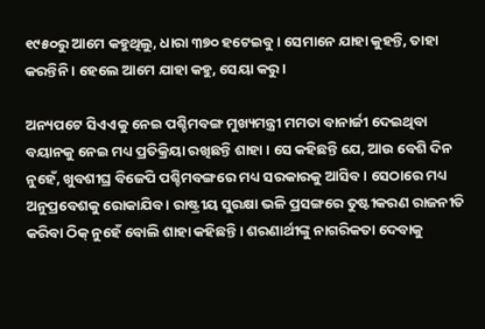୧୯୫୦ରୁ ଆମେ କହୁଥିଲୁ, ଧାରା ୩୭୦ ହଟେଇବୁ । ସେମାନେ ଯାହା କୁହନ୍ତି, ତାହା କରନ୍ତିନି । ହେଲେ ଆମେ ଯାହା କହୁ, ସେୟା କରୁ ।

ଅନ୍ୟପଟେ ସିଏଏକୁ ନେଇ ପଶ୍ଚିମବଙ୍ଗ ମୁଖ୍ୟମନ୍ତ୍ରୀ ମମତା ବାନାର୍ଜୀ ଦେଇଥିବା ବୟାନକୁ ନେଇ ମଧ୍ୟ ପ୍ରତିକ୍ରିୟା ରଖିଛନ୍ତି ଶାହା । ସେ କହିଛନ୍ତି ଯେ, ଆଉ ବେଶି ଦିନ ନୁହେଁ, ଖୁବଶୀଘ୍ର ବିଜେପି ପଶ୍ଚିମବଙ୍ଗରେ ମଧ୍ୟ ସରକାରକୁ ଆସିବ । ସେଠାରେ ମଧ୍ୟ ଅନୁପ୍ରବେଶକୁ ରୋକାଯିବ । ରାଷ୍ଟ୍ରୀୟ ସୁରକ୍ଷା ଭଳି ପ୍ରସଙ୍ଗରେ ତୁଷ୍ଟୀକରଣ ରାଜନୀତି କରିବା ଠିକ୍ ନୁହେଁ ବୋଲି ଶାହା କହିଛନ୍ତି । ଶରଣାର୍ଥୀଙ୍କୁ ନାଗରିକତା ଦେବାକୁ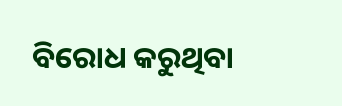ବିରୋଧ କରୁଥିବା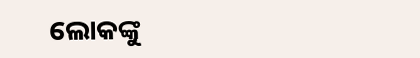ଲୋକଙ୍କୁ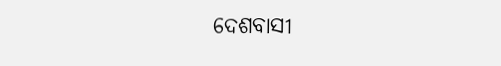ଦେଶବାସୀ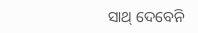ସାଥ୍ ଦେବେନି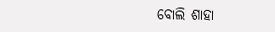ବୋଲି ଶାହା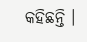କହିଛନ୍ତି ।